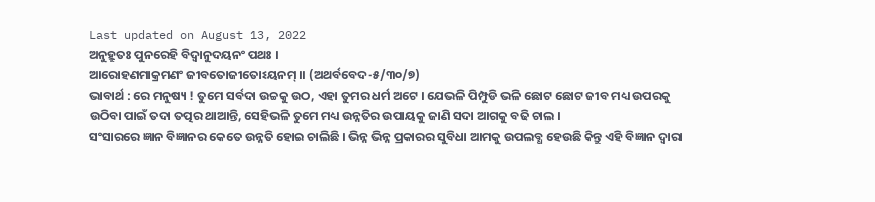Last updated on August 13, 2022
ଅନୁହ୍ରୁତଃ ପୁନରେହି ବିଦ୍ୱାନୁଦୟନଂ ପଥଃ ।
ଆରୋହଣମାକ୍ରମଣଂ ଜୀବତୋଜୀତୋଽୟନମ୍ ।। (ଅଥର୍ବବେଦ-୫/୩୦/୭)
ଭାବାର୍ଥ : ରେ ମନୁଷ୍ୟ ! ତୁମେ ସର୍ବଦା ଉଚ୍ଚକୁ ଉଠ, ଏହା ତୁମର ଧର୍ମ ଅଟେ । ଯେଭଳି ପିମ୍ପୁଡି ଭଳି ଛୋଟ ଛୋଟ ଜୀବ ମଧ୍ୟ ଉପରକୁ ଉଠିବା ପାଇଁ ତଦା ତତ୍ପର ଥାଆନ୍ତି, ସେହିଭଳି ତୁମେ ମଧ୍ୟ ଉନ୍ନତିର ଉପାୟକୁ ଜାଣି ସଦା ଆଗକୁ ବଢି ଚାଲ ।
ସଂସାରରେ ଜ୍ଞାନ ବିଜ୍ଞାନର କେତେ ଉନ୍ନତି ହୋଇ ଚାଲିଛି । ଭିନ୍ନ ଭିନ୍ନ ପ୍ରକାରର ସୁବିଧା ଆମକୁ ଉପଲବ୍ଧ ହେଉଛି କିନ୍ତୁ ଏହି ବିଜ୍ଞାନ ଦ୍ୱାରା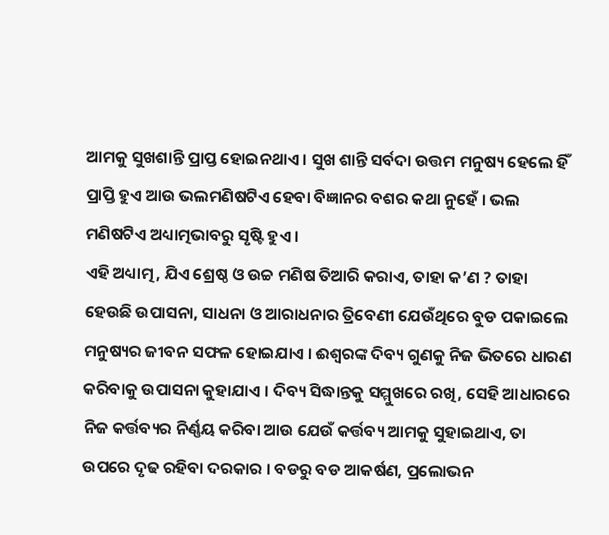ଆମକୁ ସୁଖଶାନ୍ତି ପ୍ରାପ୍ତ ହୋଇନଥାଏ । ସୁଖ ଶାନ୍ତି ସର୍ବଦା ଉତ୍ତମ ମନୁଷ୍ୟ ହେଲେ ହିଁ ପ୍ରାପ୍ତି ହୁଏ ଆଉ ଭଲମଣିଷଟିଏ ହେବା ବିଜ୍ଞାନର ବଶର କଥା ନୁହେଁ । ଭଲ ମଣିଷଟିଏ ଅଧ୍ୟାତ୍ମଭାବରୁ ସୃଷ୍ଟି ହୁଏ ।
ଏହି ଅଧ୍ୟାତ୍ମ, ଯିଏ ଶ୍ରେଷ୍ଠ ଓ ଉଚ୍ଚ ମଣିଷ ତିଆରି କରାଏ, ତାହା କ’ଣ ? ତାହା ହେଉଛି ଉପାସନା, ସାଧନା ଓ ଆରାଧନାର ତ୍ରିବେଣୀ ଯେଉଁଥିରେ ବୁଡ ପକାଇଲେ ମନୁଷ୍ୟର ଜୀବନ ସଫଳ ହୋଇଯାଏ । ଈଶ୍ୱରଙ୍କ ଦିବ୍ୟ ଗୁଣକୁ ନିଜ ଭିତରେ ଧାରଣ କରିବାକୁ ଉପାସନା କୁହାଯାଏ । ଦିବ୍ୟ ସିଦ୍ଧାନ୍ତକୁ ସମ୍ମୁଖରେ ରଖି, ସେହି ଆଧାରରେ ନିଜ କର୍ତ୍ତବ୍ୟର ନିର୍ଣ୍ଣୟ କରିବା ଆଉ ଯେଉଁ କର୍ତ୍ତବ୍ୟ ଆମକୁ ସୁହାଇଥାଏ, ତା ଉପରେ ଦୃଢ ରହିବା ଦରକାର । ବଡରୁ ବଡ ଆକର୍ଷଣ, ପ୍ରଲୋଭନ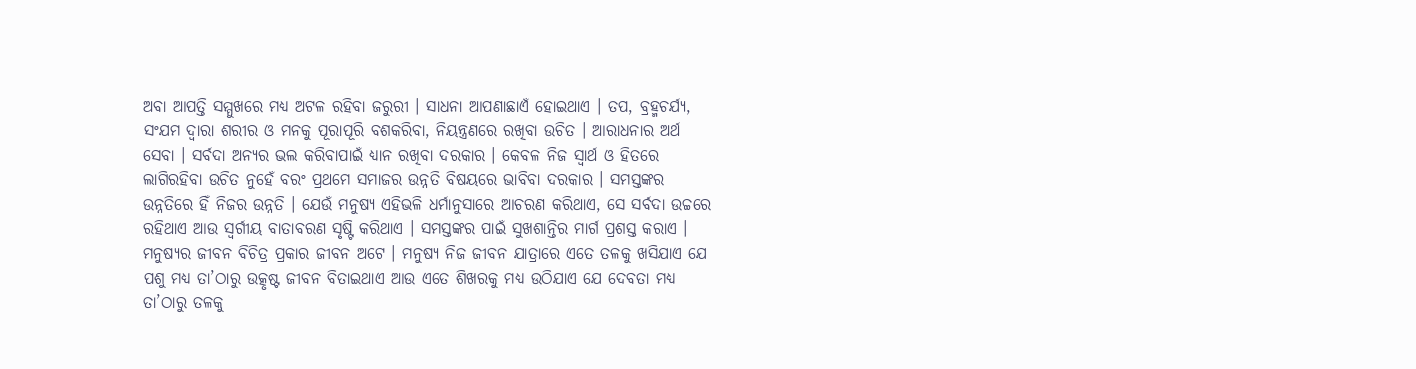ଅବା ଆପତ୍ତି ସମ୍ମୁଖରେ ମଧ୍ୟ ଅଟଳ ରହିବା ଜରୁରୀ । ସାଧନା ଆପଣାଛାଏଁ ହୋଇଥାଏ । ତପ, ବ୍ରହ୍ମଚର୍ଯ୍ୟ, ସଂଯମ ଦ୍ୱାରା ଶରୀର ଓ ମନକୁ ପୂରାପୂରି ବଶକରିବା, ନିୟନ୍ତ୍ରଣରେ ରଖିବା ଉଚିତ । ଆରାଧନାର ଅର୍ଥ ସେବା । ସର୍ବଦା ଅନ୍ୟର ଭଲ କରିବାପାଇଁ ଧ୍ୟାନ ରଖିବା ଦରକାର । କେବଳ ନିଜ ସ୍ୱାର୍ଥ ଓ ହିତରେ ଲାଗିରହିବା ଉଚିତ ନୁହେଁ ବରଂ ପ୍ରଥମେ ସମାଜର ଉନ୍ନତି ବିଷୟରେ ଭାବିବା ଦରକାର । ସମସ୍ତଙ୍କର ଉନ୍ନତିରେ ହିଁ ନିଜର ଉନ୍ନତି । ଯେଉଁ ମନୁଷ୍ୟ ଏହିଭଳି ଧର୍ମାନୁସାରେ ଆଚରଣ କରିଥାଏ, ସେ ସର୍ବଦା ଉଚ୍ଚରେ ରହିଥାଏ ଆଉ ସ୍ୱର୍ଗୀୟ ବାତାବରଣ ସୃଷ୍ଟି କରିଥାଏ । ସମସ୍ତଙ୍କର ପାଇଁ ସୁଖଶାନ୍ତିର ମାର୍ଗ ପ୍ରଶସ୍ତ କରାଏ ।
ମନୁଷ୍ୟର ଜୀବନ ବିଚିତ୍ର ପ୍ରକାର ଜୀବନ ଅଟେ । ମନୁଷ୍ୟ ନିଜ ଜୀବନ ଯାତ୍ରାରେ ଏତେ ତଳକୁ ଖସିଯାଏ ଯେ ପଶୁ ମଧ୍ୟ ତା’ଠାରୁ ଉତ୍କୃଷ୍ଟ ଜୀବନ ବିତାଇଥାଏ ଆଉ ଏତେ ଶିଖରକୁ ମଧ୍ୟ ଉଠିଯାଏ ଯେ ଦେବତା ମଧ୍ୟ ତା’ଠାରୁ ତଳକୁ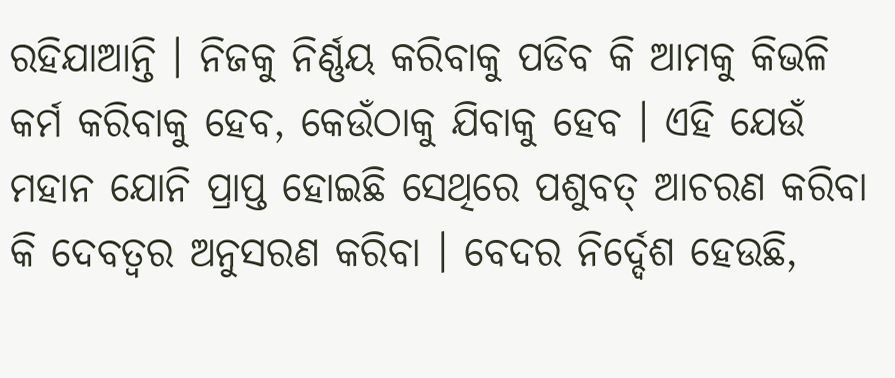ରହିଯାଆନ୍ତି । ନିଜକୁ ନିର୍ଣ୍ଣୟ କରିବାକୁ ପଡିବ କି ଆମକୁ କିଭଳି କର୍ମ କରିବାକୁ ହେବ, କେଉଁଠାକୁ ଯିବାକୁ ହେବ । ଏହି ଯେଉଁ ମହାନ ଯୋନି ପ୍ରାପ୍ତ ହୋଇଛି ସେଥିରେ ପଶୁବତ୍ ଆଚରଣ କରିବା କି ଦେବତ୍ୱର ଅନୁସରଣ କରିବା । ବେଦର ନିର୍ଦ୍ଦେଶ ହେଉଛି,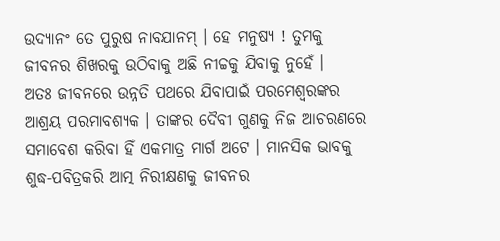ଉଦ୍ୟାନଂ ତେ ପୁରୁଷ ନାବଯାନମ୍ । ହେ ମନୁଷ୍ୟ ! ତୁମକୁ ଜୀବନର ଶିଖରକୁ ଉଠିବାକୁ ଅଛି ନୀଚ୍ଚକୁ ଯିବାକୁ ନୁହେଁ ।
ଅତଃ ଜୀବନରେ ଉନ୍ନତି ପଥରେ ଯିବାପାଇଁ ପରମେଶ୍ୱରଙ୍କର ଆଶ୍ରୟ ପରମାବଶ୍ୟକ । ତାଙ୍କର ଦୈବୀ ଗୁଣକୁ ନିଜ ଆଚରଣରେ ସମାବେଶ କରିବା ହିଁ ଏକମାତ୍ର ମାର୍ଗ ଅଟେ । ମାନସିକ ଭାବକୁ ଶୁଦ୍ଧ-ପବିତ୍ରକରି ଆତ୍ମ ନିରୀକ୍ଷଣକୁ ଜୀବନର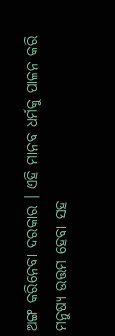ଅଙ୍ଗ କରିନେବା ଦରକାର । ଏହି ମାନବ ଧର୍ମକୁ ପାଳନ କରି ମନୁଷ୍ୟ ଉତ୍ତମ ହେବା ସହ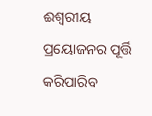ଈଶ୍ୱରୀୟ ପ୍ରୟୋଜନର ପୂର୍ତ୍ତି କରିପାରିବ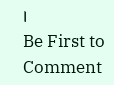।
Be First to Comment